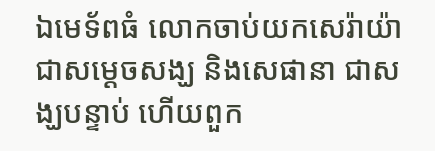ឯមេទ័ពធំ លោកចាប់យកសេរ៉ាយ៉ា ជាសម្ដេចសង្ឃ និងសេផានា ជាសង្ឃបន្ទាប់ ហើយពួក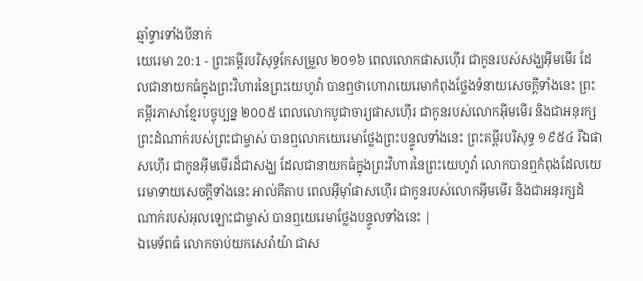ឆ្មាំទ្វារទាំងបីនាក់
យេរេមា 20:1 - ព្រះគម្ពីរបរិសុទ្ធកែសម្រួល ២០១៦ ពេលលោកផាសហ៊ើរ ជាកូនរបស់សង្ឃអ៊ីមមើរ ដែលជានាយកធំក្នុងព្រះវិហារនៃព្រះយេហូវ៉ា បានឮថាហោរាយេរេមាកំពុងថ្លែងទំនាយសេចក្ដីទាំងនេះ ព្រះគម្ពីរភាសាខ្មែរបច្ចុប្បន្ន ២០០៥ ពេលលោកបូជាចារ្យផាសហ៊ើរ ជាកូនរបស់លោកអ៊ីមមើរ និងជាអនុរក្សព្រះដំណាក់របស់ព្រះជាម្ចាស់ បានឮលោកយេរេមាថ្លែងព្រះបន្ទូលទាំងនេះ ព្រះគម្ពីរបរិសុទ្ធ ១៩៥៤ រីឯផាសហ៊ើរ ជាកូនអ៊ីមមើរដ៏ជាសង្ឃ ដែលជានាយកធំក្នុងព្រះវិហារនៃព្រះយេហូវ៉ា លោកបានឮកំពុងដែលយេរេមាទាយសេចក្ដីទាំងនេះ អាល់គីតាប ពេលអ៊ីមុាំផាសហ៊ើរ ជាកូនរបស់លោកអ៊ីមមើរ និងជាអនុរក្សដំណាក់របស់អុលឡោះជាម្ចាស់ បានឮយេរេមាថ្លែងបន្ទូលទាំងនេះ |
ឯមេទ័ពធំ លោកចាប់យកសេរ៉ាយ៉ា ជាស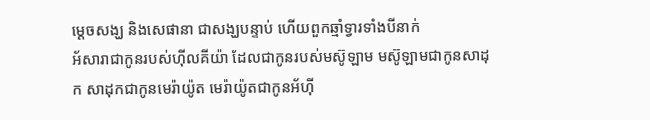ម្ដេចសង្ឃ និងសេផានា ជាសង្ឃបន្ទាប់ ហើយពួកឆ្មាំទ្វារទាំងបីនាក់
អ័សារាជាកូនរបស់ហ៊ីលគីយ៉ា ដែលជាកូនរបស់មស៊ូឡាម មស៊ូឡាមជាកូនសាដុក សាដុកជាកូនមេរ៉ាយ៉ូត មេរ៉ាយ៉ូតជាកូនអ័ហ៊ី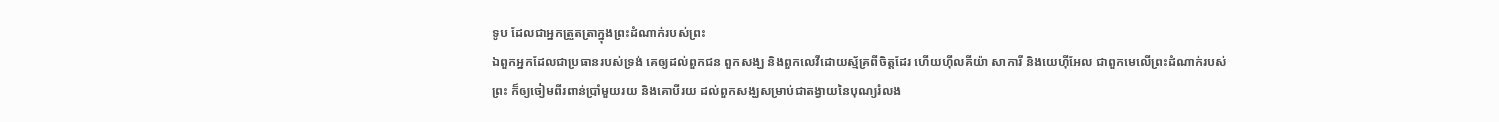ទូប ដែលជាអ្នកត្រួតត្រាក្នុងព្រះដំណាក់របស់ព្រះ
ឯពួកអ្នកដែលជាប្រធានរបស់ទ្រង់ គេឲ្យដល់ពួកជន ពួកសង្ឃ និងពួកលេវីដោយស្ម័គ្រពីចិត្តដែរ ហើយហ៊ីលគីយ៉ា សាការី និងយេហ៊ីអែល ជាពួកមេលើព្រះដំណាក់របស់ព្រះ ក៏ឲ្យចៀមពីរពាន់ប្រាំមួយរយ និងគោបីរយ ដល់ពួកសង្ឃសម្រាប់ជាតង្វាយនៃបុណ្យរំលង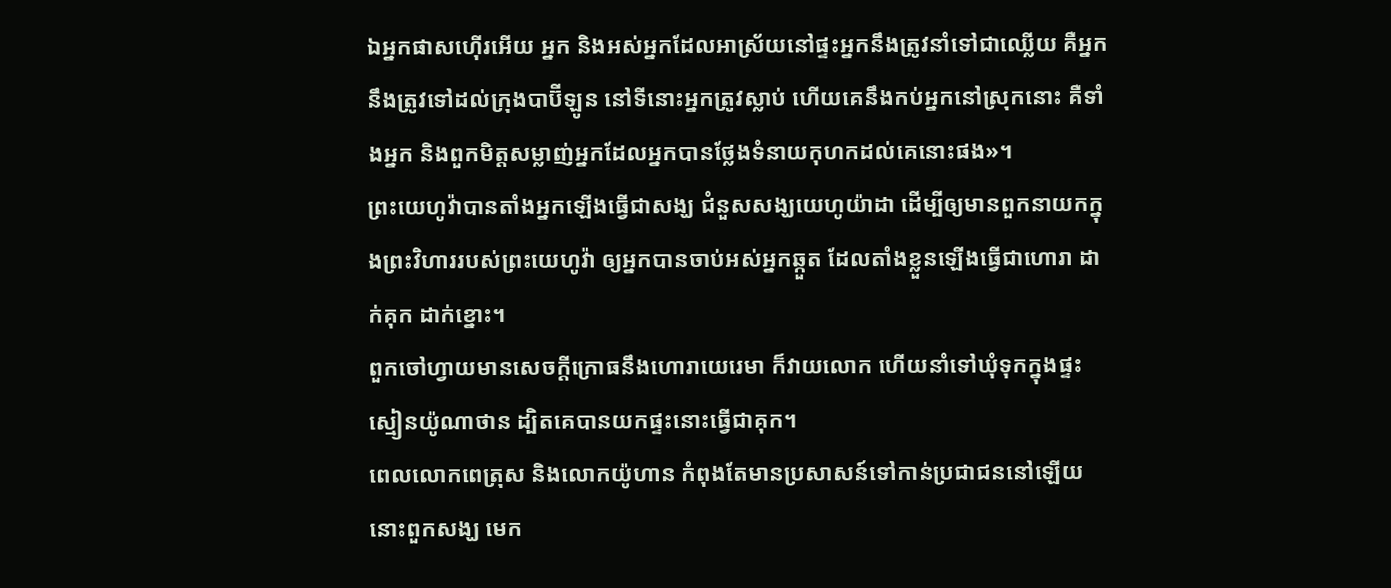ឯអ្នកផាសហ៊ើរអើយ អ្នក និងអស់អ្នកដែលអាស្រ័យនៅផ្ទះអ្នកនឹងត្រូវនាំទៅជាឈ្លើយ គឺអ្នកនឹងត្រូវទៅដល់ក្រុងបាប៊ីឡូន នៅទីនោះអ្នកត្រូវស្លាប់ ហើយគេនឹងកប់អ្នកនៅស្រុកនោះ គឺទាំងអ្នក និងពួកមិត្តសម្លាញ់អ្នកដែលអ្នកបានថ្លែងទំនាយកុហកដល់គេនោះផង»។
ព្រះយេហូវ៉ាបានតាំងអ្នកឡើងធ្វើជាសង្ឃ ជំនួសសង្ឃយេហូយ៉ាដា ដើម្បីឲ្យមានពួកនាយកក្នុងព្រះវិហាររបស់ព្រះយេហូវ៉ា ឲ្យអ្នកបានចាប់អស់អ្នកឆ្កួត ដែលតាំងខ្លួនឡើងធ្វើជាហោរា ដាក់គុក ដាក់ខ្នោះ។
ពួកចៅហ្វាយមានសេចក្ដីក្រោធនឹងហោរាយេរេមា ក៏វាយលោក ហើយនាំទៅឃុំទុកក្នុងផ្ទះស្មៀនយ៉ូណាថាន ដ្បិតគេបានយកផ្ទះនោះធ្វើជាគុក។
ពេលលោកពេត្រុស និងលោកយ៉ូហាន កំពុងតែមានប្រសាសន៍ទៅកាន់ប្រជាជននៅឡើយ នោះពួកសង្ឃ មេក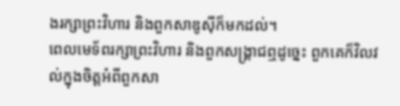ងរក្សាព្រះវិហារ និងពួកសាឌូស៊ីក៏មកដល់។
ពេលមេទ័ពរក្សាព្រះវិហារ និងពួកសង្គ្រាជឮដូច្នេះ ពួកគេក៏វិលវល់ក្នុងចិត្តអំពីពួកសា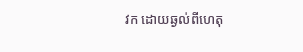វក ដោយឆ្ងល់ពីហេតុ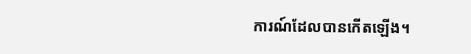ការណ៍ដែលបានកើតឡើង។